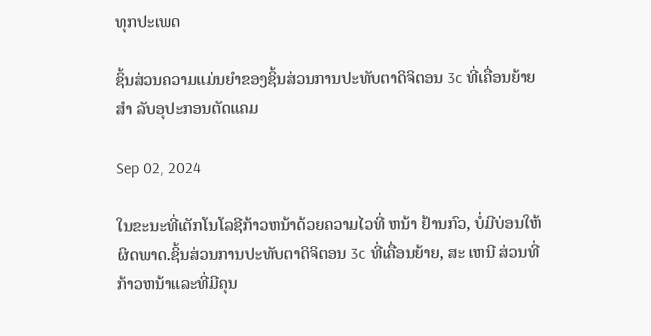ທຸກປະເພດ

ຊິ້ນສ່ວນຄວາມແມ່ນຍໍາຂອງຊິ້ນສ່ວນການປະທັບຕາດິຈິຕອນ 3c ທີ່ເຄື່ອນຍ້າຍ ສໍາ ລັບອຸປະກອນຕັດແຄມ

Sep 02, 2024

ໃນຂະນະທີ່ເຕັກໂນໂລຊີກ້າວຫນ້າດ້ວຍຄວາມໄວທີ່ ຫນ້າ ຢ້ານກົວ, ບໍ່ມີບ່ອນໃຫ້ຜິດພາດ.ຊິ້ນສ່ວນການປະທັບຕາດິຈິຕອນ 3c ທີ່ເຄື່ອນຍ້າຍ, ສະ ເຫນີ ສ່ວນທີ່ກ້າວຫນ້າແລະທີ່ມີຄຸນ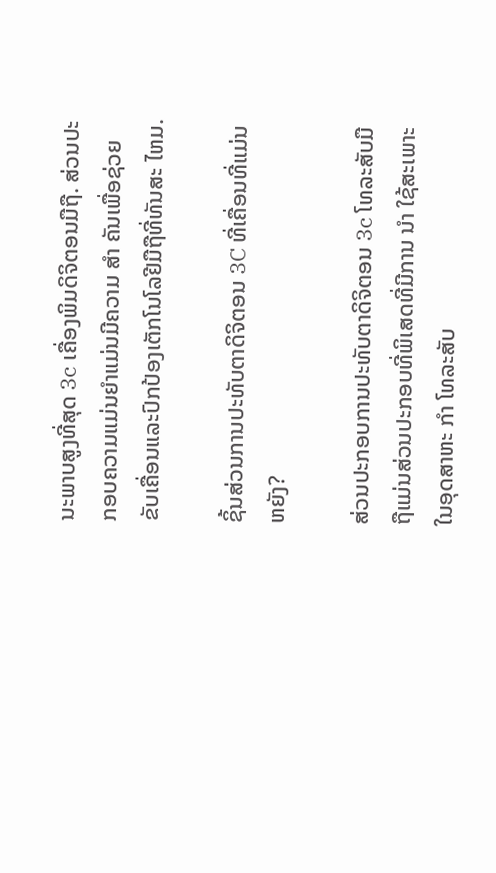ນະພາບສູງທີ່ສຸດ 3c ເຄື່ອງພິມດິຈິຕອນມືຖື. ສ່ວນປະກອບຄວາມແມ່ນຍໍາແມ່ນມີຄວາມ ສໍາ ຄັນເພື່ອຊ່ວຍຂັບເຄື່ອນແລະປົກປ້ອງເຕັກໂນໂລຢີມືຖືທີ່ທັນສະ ໄຫມ.

ຊິ້ນສ່ວນການປະທັບຕາດິຈິຕອນ 3C ທີ່ເຄື່ອນທີ່ແມ່ນຫຍັງ?

ສ່ວນປະກອບການປະທັບຕາດິຈິຕອນ 3c ໂທລະສັບມືຖືແມ່ນສ່ວນປະກອບທີ່ພິເສດທີ່ມີການ ນໍາ ໃຊ້ສະເພາະໃນອຸດສາຫະ ກໍາ ໂທລະສັບ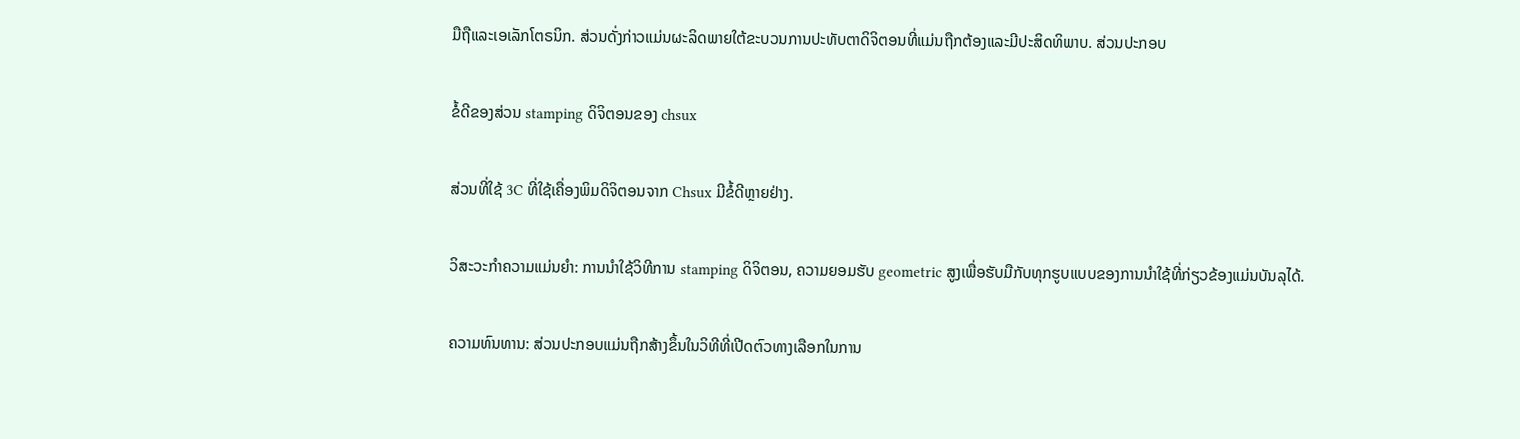ມືຖືແລະເອເລັກໂຕຣນິກ. ສ່ວນດັ່ງກ່າວແມ່ນຜະລິດພາຍໃຕ້ຂະບວນການປະທັບຕາດິຈິຕອນທີ່ແມ່ນຖືກຕ້ອງແລະມີປະສິດທິພາບ. ສ່ວນປະກອບ

ຂໍ້ດີຂອງສ່ວນ stamping ດິຈິຕອນຂອງ chsux

ສ່ວນທີ່ໃຊ້ 3C ທີ່ໃຊ້ເຄື່ອງພິມດິຈິຕອນຈາກ Chsux ມີຂໍ້ດີຫຼາຍຢ່າງ.

ວິສະວະກໍາຄວາມແມ່ນຍໍາ: ການນໍາໃຊ້ວິທີການ stamping ດິຈິຕອນ, ຄວາມຍອມຮັບ geometric ສູງເພື່ອຮັບມືກັບທຸກຮູບແບບຂອງການນໍາໃຊ້ທີ່ກ່ຽວຂ້ອງແມ່ນບັນລຸໄດ້.

ຄວາມທົນທານ: ສ່ວນປະກອບແມ່ນຖືກສ້າງຂຶ້ນໃນວິທີທີ່ເປີດຕົວທາງເລືອກໃນການ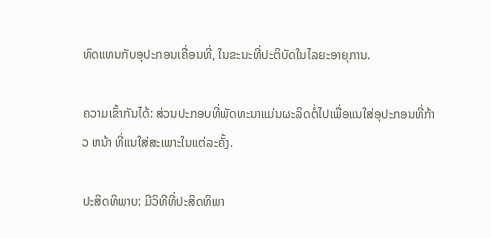ທົດແທນກັບອຸປະກອນເຄື່ອນທີ່, ໃນຂະນະທີ່ປະຕິບັດໃນໄລຍະອາຍຸການ.

ຄວາມເຂົ້າກັນໄດ້: ສ່ວນປະກອບທີ່ພັດທະນາແມ່ນຜະລິດຕໍ່ໄປເພື່ອແນໃສ່ອຸປະກອນທີ່ກ້າວ ຫນ້າ ທີ່ແນໃສ່ສະເພາະໃນແຕ່ລະຄັ້ງ.

ປະສິດທິພາບ: ມີວິທີທີ່ປະສິດທິພາ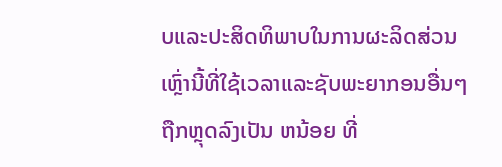ບແລະປະສິດທິພາບໃນການຜະລິດສ່ວນເຫຼົ່ານີ້ທີ່ໃຊ້ເວລາແລະຊັບພະຍາກອນອື່ນໆຖືກຫຼຸດລົງເປັນ ຫນ້ອຍ ທີ່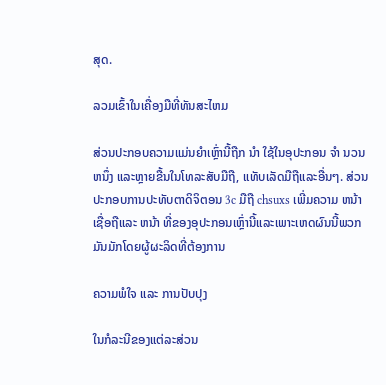ສຸດ.

ລວມເຂົ້າໃນເຄື່ອງມືທີ່ທັນສະໄຫມ

ສ່ວນປະກອບຄວາມແມ່ນຍໍາເຫຼົ່ານີ້ຖືກ ນໍາ ໃຊ້ໃນອຸປະກອນ ຈໍາ ນວນ ຫນຶ່ງ ແລະຫຼາຍຂື້ນໃນໂທລະສັບມືຖື, ແທັບເລັດມືຖືແລະອື່ນໆ. ສ່ວນປະກອບການປະທັບຕາດິຈິຕອນ 3c ມືຖື chsuxs ເພີ່ມຄວາມ ຫນ້າ ເຊື່ອຖືແລະ ຫນ້າ ທີ່ຂອງອຸປະກອນເຫຼົ່ານີ້ແລະເພາະເຫດຜົນນີ້ພວກມັນມັກໂດຍຜູ້ຜະລິດທີ່ຕ້ອງການ

ຄວາມພໍໃຈ ແລະ ການປັບປຸງ

ໃນກໍລະນີຂອງແຕ່ລະສ່ວນ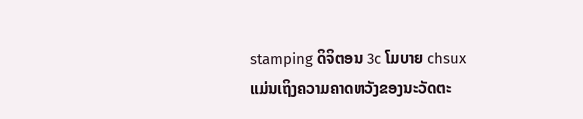stamping ດິຈິຕອນ 3c ໂມບາຍ chsux ແມ່ນເຖິງຄວາມຄາດຫວັງຂອງນະວັດຕະ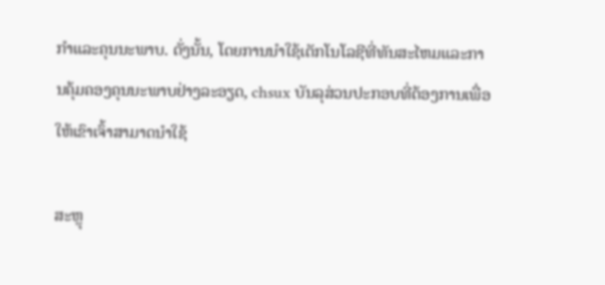ກໍາແລະຄຸນນະພາບ. ດັ່ງນັ້ນ, ໂດຍການນໍາໃຊ້ເຕັກໂນໂລຊີທີ່ທັນສະໄຫມແລະການຄຸ້ມຄອງຄຸນນະພາບຢ່າງລະອຽດ, chsux ບັນລຸສ່ວນປະກອບທີ່ຕ້ອງການເພື່ອໃຫ້ເຂົາເຈົ້າສາມາດນໍາໃຊ້

ສະຫຼຸ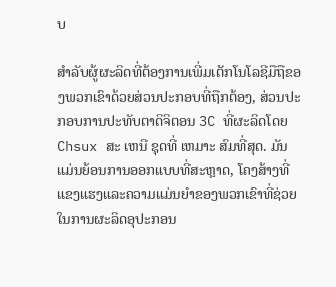ບ

ສໍາລັບຜູ້ຜະລິດທີ່ຕ້ອງການເພີ່ມເຕັກໂນໂລຊີມືຖືຂອງພວກເຂົາດ້ວຍສ່ວນປະກອບທີ່ຖືກຕ້ອງ, ສ່ວນປະກອບການປະທັບຕາດິຈິຕອນ 3C ທີ່ຜະລິດໂດຍ Chsux ສະ ເຫນີ ຊຸດທີ່ ເຫມາະ ສົມທີ່ສຸດ. ມັນແມ່ນຍ້ອນການອອກແບບທີ່ສະຫຼາດ, ໂຄງສ້າງທີ່ແຂງແຮງແລະຄວາມແມ່ນຍໍາຂອງພວກເຂົາທີ່ຊ່ວຍໃນການຜະລິດອຸປະກອນ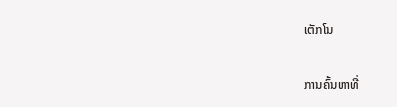ເຕັກໂນ

ການຄົ້ນຫາທີ່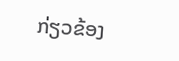ກ່ຽວຂ້ອງ